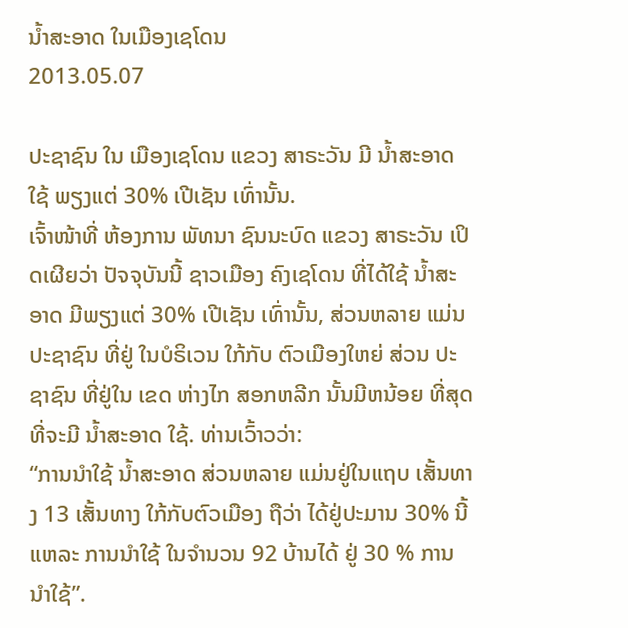ນໍ້າສະອາດ ໃນເມືອງເຊໂດນ
2013.05.07

ປະຊາຊົນ ໃນ ເມືອງເຊໂດນ ແຂວງ ສາຣະວັນ ມີ ນ້ຳສະອາດ ໃຊ້ ພຽງແຕ່ 30% ເປີເຊັນ ເທົ່ານັ້ນ.
ເຈົ້າໜ້າທີ່ ຫ້ອງການ ພັທນາ ຊົນນະບົດ ແຂວງ ສາຣະວັນ ເປິດເຜີຍວ່າ ປັຈຈຸບັນນີ້ ຊາວເມືອງ ຄົງເຊໂດນ ທີ່ໄດ້ໃຊ້ ນໍ້າສະອາດ ມີພຽງແຕ່ 30% ເປີເຊັນ ເທົ່ານັ້ນ, ສ່ວນຫລາຍ ແມ່ນ ປະຊາຊົນ ທີ່ຢູ່ ໃນບໍຣິເວນ ໃກ້ກັບ ຕົວເມືອງໃຫຍ່ ສ່ວນ ປະຊາຊົນ ທີ່ຢູ່ໃນ ເຂດ ຫ່າງໄກ ສອກຫລີກ ນັ້ນມີຫນ້ອຍ ທີ່ສຸດ ທີ່ຈະມີ ນໍ້າສະອາດ ໃຊ້. ທ່ານເວົ້າວວ່າ:
“ການນຳໃຊ້ ນ້ຳສະອາດ ສ່ວນຫລາຍ ແມ່ນຢູ່ໃນແຖບ ເສັ້ນທາງ 13 ເສັ້ນທາງ ໃກ້ກັບຕົວເມືອງ ຖືວ່າ ໄດ້ຢູ່ປະມານ 30% ນີ້ແຫລະ ການນຳໃຊ້ ໃນຈຳນວນ 92 ບ້ານໄດ້ ຢູ່ 30 % ການນຳໃຊ້”.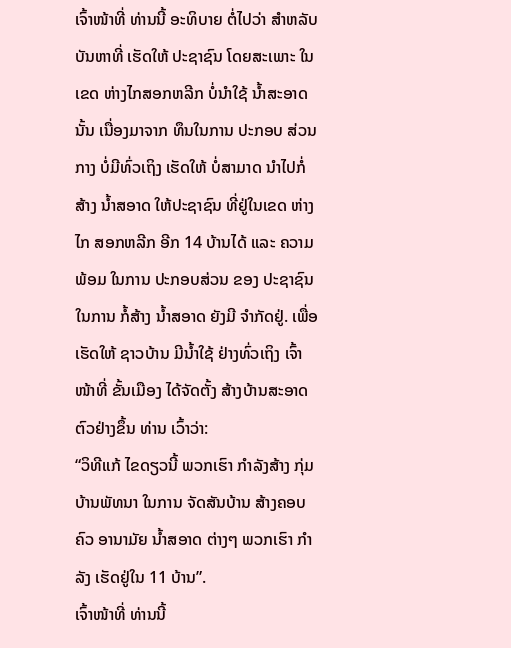ເຈົ້າໜ້າທີ່ ທ່ານນີ້ ອະທິບາຍ ຕໍ່ໄປວ່າ ສຳຫລັບ ບັນຫາທີ່ ເຮັດໃຫ້ ປະຊາຊົນ ໂດຍສະເພາະ ໃນເຂດ ຫ່າງໄກສອກຫລີກ ບໍ່ນຳໃຊ້ ນໍ້າສະອາດ ນັ້ນ ເນື່ອງມາຈາກ ທຶນໃນການ ປະກອບ ສ່ວນກາງ ບໍ່ມີທົ່ວເຖິງ ເຮັດໃຫ້ ບໍ່ສາມາດ ນຳໄປກໍ່ສ້າງ ນ້ຳສອາດ ໃຫ້ປະຊາຊົນ ທີ່ຢູ່ໃນເຂດ ຫ່າງໄກ ສອກຫລີກ ອີກ 14 ບ້ານໄດ້ ແລະ ຄວາມພ້ອມ ໃນການ ປະກອບສ່ວນ ຂອງ ປະຊາຊົນ ໃນການ ກໍ້ສ້າງ ນໍ້າສອາດ ຍັງມີ ຈຳກັດຢູ່. ເພື່ອເຮັດໃຫ້ ຊາວບ້ານ ມີນ້ຳໃຊ້ ຢ່າງທົ່ວເຖິງ ເຈົ້າໜ້າທີ່ ຂັ້ນເມືອງ ໄດ້ຈັດຕັ້ງ ສ້າງບ້ານສະອາດ ຕົວຢ່າງຂຶ້ນ ທ່ານ ເວົ້າວ່າ:
“ວິທີແກ້ ໄຂດຽວນີ້ ພວກເຮົາ ກຳລັງສ້າງ ກຸ່ມບ້ານພັທນາ ໃນການ ຈັດສັນບ້ານ ສ້າງຄອບຄົວ ອານາມັຍ ນ້ຳສອາດ ຕ່າງໆ ພວກເຮົາ ກຳລັງ ເຮັດຢູ່ໃນ 11 ບ້ານ”.
ເຈົ້າໜ້າທີ່ ທ່ານນີ້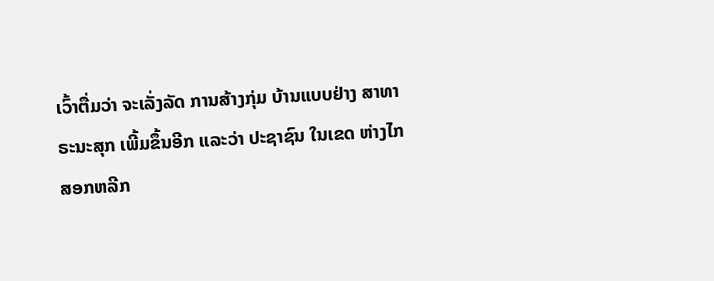ເວົ້າຕື່ມວ່າ ຈະເລັ່ງລັດ ການສ້າງກຸ່ມ ບ້ານແບບຢ່າງ ສາທາຣະນະສຸກ ເພີ້ມຂຶ້ນອີກ ແລະວ່າ ປະຊາຊົນ ໃນເຂດ ຫ່າງໄກ ສອກຫລີກ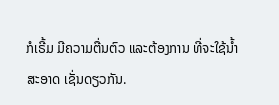ກໍເຣີ້ມ ມີຄວາມຕື່ນຕົວ ແລະຕ້ອງການ ທີ່ຈະໃຊ້ນ້ຳ
ສະອາດ ເຊັ່ນດຽວກັນ.